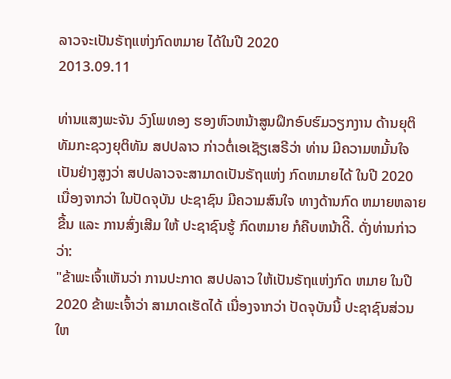ລາວຈະເປັນຣັຖແຫ່ງກົດຫມາຍ ໄດ້ໃນປີ 2020
2013.09.11

ທ່ານແສງພະຈັນ ວົງໂພທອງ ຮອງຫົວຫນ້າສູນຝຶກອົບຮົມວຽກງານ ດ້ານຍຸຕິທັມກະຊວງຍຸຕິທັມ ສປປລາວ ກ່າວຕໍ່ເອເຊັຽເສຣີວ່າ ທ່ານ ມີຄວາມຫມັ້ນໃຈເປັນຢ່າງສູງວ່າ ສປປລາວຈະສາມາດເປັນຣັຖແຫ່ງ ກົດຫມາຍໄດ້ ໃນປີ 2020 ເນື່ອງຈາກວ່າ ໃນປັດຈຸບັນ ປະຊາຊົນ ມີຄວາມສົນໃຈ ທາງດ້ານກົດ ຫມາຍຫລາຍຂື້ນ ແລະ ການສົ່ງເສີມ ໃຫ້ ປະຊາຊົນຮູ້ ກົດຫມາຍ ກໍຄືບຫນ້າດິີ. ດັ່ງທ່ານກ່າວວ່າ:
"ຂ້າພະເຈົ້າເຫັນວ່າ ການປະກາດ ສປປລາວ ໃຫ້ເປັນຣັຖແຫ່ງກົດ ຫມາຍ ໃນປີ 2020 ຂ້າພະເຈົ້າວ່າ ສາມາດເຮັດໄດ້ ເນື່ອງຈາກວ່າ ປັດຈຸບັນນີ້ ປະຊາຊົນສ່ວນໃຫ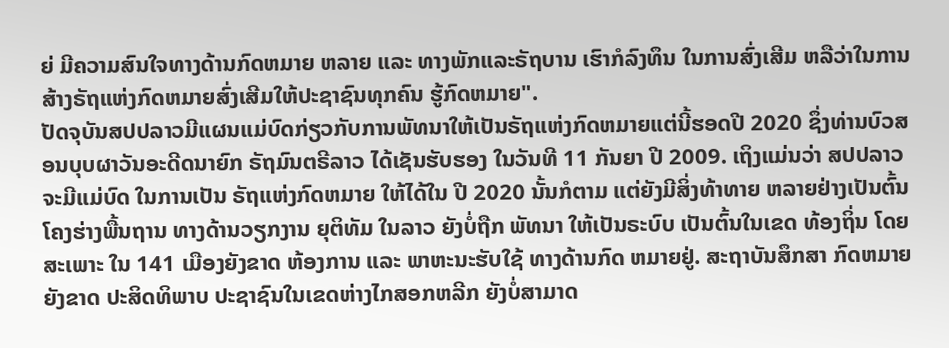ຍ່ ມີຄວາມສົນໃຈທາງດ້ານກົດຫມາຍ ຫລາຍ ແລະ ທາງພັກແລະຣັຖບານ ເຮົາກໍລົງທຶນ ໃນການສົ່ງເສີມ ຫລືວ່າໃນການສ້າງຣັຖແຫ່ງກົດຫມາຍສົ່ງເສີມໃຫ້ປະຊາຊົນທຸກຄົນ ຮູ້ກົດຫມາຍ".
ປັດຈຸບັນສປປລາວມີແຜນແມ່ບົດກ່ຽວກັບການພັທນາໃຫ້ເປັນຣັຖແຫ່ງກົດຫມາຍແຕ່ນີ້ຮອດປີ 2020 ຊຶ່ງທ່ານບົວສອນບຸບຜາວັນອະດີດນາຍົກ ຣັຖມົນຕຣີລາວ ໄດ້ເຊັນຮັບຮອງ ໃນວັນທີ 11 ກັນຍາ ປີ 2009. ເຖິງແມ່ນວ່າ ສປປລາວ ຈະມີແມ່ບົດ ໃນການເປັນ ຣັຖແຫ່ງກົດຫມາຍ ໃຫ້ໄດ້ໃນ ປີ 2020 ນັ້ນກໍຕາມ ແຕ່ຍັງມີສິ່ງທ້າທາຍ ຫລາຍຢ່າງເປັນຕົ້ນ ໂຄງຮ່າງພື້ນຖານ ທາງດ້ານວຽກງານ ຍຸຕິທັມ ໃນລາວ ຍັງບໍ່ຖືກ ພັທນາ ໃຫ້ເປັນຣະບົບ ເປັນຕົ້ນໃນເຂດ ທ້ອງຖິ່ນ ໂດຍສະເພາະ ໃນ 141 ເມືອງຍັງຂາດ ຫ້ອງການ ແລະ ພາຫະນະຮັບໃຊ້ ທາງດ້ານກົດ ຫມາຍຢູ່. ສະຖາບັນສຶກສາ ກົດຫມາຍຍັງຂາດ ປະສິດທິພາບ ປະຊາຊົນໃນເຂດຫ່າງໄກສອກຫລີກ ຍັງບໍ່ສາມາດ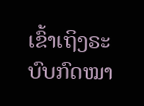ເຂົ້າເຖິງຣະບົບກົດໝາ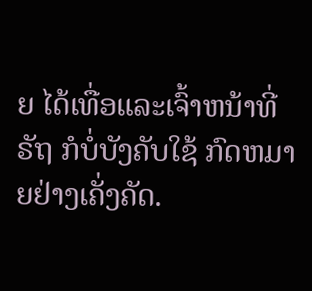ຍ ໄດ້ເທື່ອແລະເຈົ້າຫນ້າທີ່ຣັຖ ກໍບໍ່ບັງຄັບໃຊ້ ກົດຫມາຍຢ່າງເຄັ່ງຄັດ.